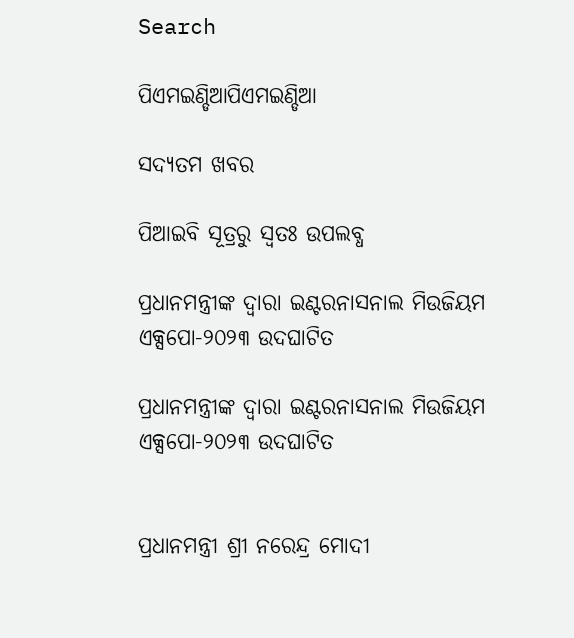Search

ପିଏମଇଣ୍ଡିଆପିଏମଇଣ୍ଡିଆ

ସଦ୍ୟତମ ଖବର

ପିଆଇବି ସୂତ୍ରରୁ ସ୍ବତଃ ଉପଲବ୍ଧ

ପ୍ରଧାନମନ୍ତ୍ରୀଙ୍କ ଦ୍ୱାରା ଇଣ୍ଟରନାସନାଲ ମିଉଜିୟମ ଏକ୍ସପୋ-୨୦୨୩ ଉଦଘାଟିତ

ପ୍ରଧାନମନ୍ତ୍ରୀଙ୍କ ଦ୍ୱାରା ଇଣ୍ଟରନାସନାଲ ମିଉଜିୟମ ଏକ୍ସପୋ-୨୦୨୩ ଉଦଘାଟିତ


ପ୍ରଧାନମନ୍ତ୍ରୀ ଶ୍ରୀ ନରେନ୍ଦ୍ର ମୋଦୀ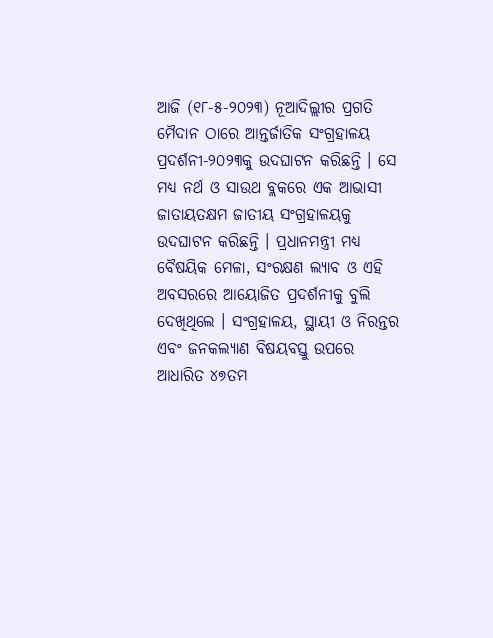ଆଜି (୧୮-୫-୨୦୨୩) ନୂଆଦିଲ୍ଲୀର ପ୍ରଗତି ମୈଦାନ ଠାରେ ଆନ୍ତର୍ଜାତିକ ସଂଗ୍ରହାଳୟ ପ୍ରଦର୍ଶନୀ-୨୦୨୩କୁ ଉଦଘାଟନ କରିଛନ୍ତି । ସେ ମଧ୍ୟ ନର୍ଥ ଓ ସାଉଥ ବ୍ଲକରେ ଏକ ଆଭାସୀ ଜାତାୟତକ୍ଷମ ଜାତୀୟ ସଂଗ୍ରହାଳୟକୁ ଉଦଘାଟନ କରିଛନ୍ତି । ପ୍ରଧାନମନ୍ତ୍ରୀ ମଧ୍ୟ ବୈଷୟିକ ମେଳା, ସଂରକ୍ଷଣ ଲ୍ୟାବ ଓ ଏହି ଅବସରରେ ଆୟୋଜିତ ପ୍ରଦର୍ଶନୀକୁ ବୁଲି ଦେଖିଥିଲେ । ସଂଗ୍ରହାଳୟ, ସ୍ଥାୟୀ ଓ ନିରନ୍ତର ଏବଂ ଜନକଲ୍ୟାଣ ବିଷୟବସ୍ତୁ ଉପରେ ଆଧାରିତ ୪୭ତମ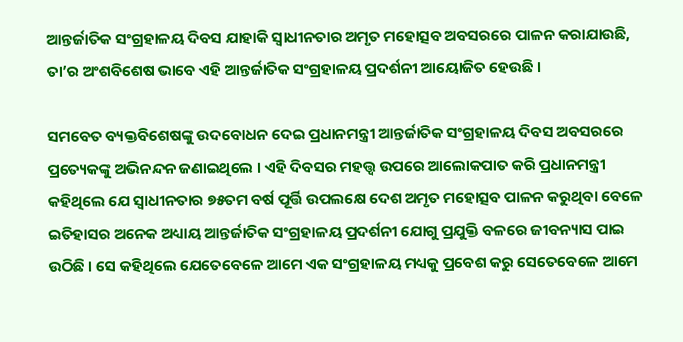ଆନ୍ତର୍ଜାତିକ ସଂଗ୍ରହାଳୟ ଦିବସ ଯାହାକି ସ୍ୱାଧୀନତାର ଅମୃତ ମହୋତ୍ସବ ଅବସରରେ ପାଳନ କରାଯାଉଛି, ତା’ର ଅଂଶବିଶେଷ ଭାବେ ଏହି ଆନ୍ତର୍ଜାତିକ ସଂଗ୍ରହାଳୟ ପ୍ରଦର୍ଶନୀ ଆୟୋଜିତ ହେଉଛି ।

ସମବେତ ବ୍ୟକ୍ତବିଶେଷଙ୍କୁ ଉଦବୋଧନ ଦେଇ ପ୍ରଧାନମନ୍ତ୍ରୀ ଆନ୍ତର୍ଜାତିକ ସଂଗ୍ରହାଳୟ ଦିବସ ଅବସରରେ ପ୍ରତ୍ୟେକଙ୍କୁ ଅଭିନନ୍ଦନ ଜଣାଇଥିଲେ । ଏହି ଦିବସର ମହତ୍ତ୍ୱ ଉପରେ ଆଲୋକପାତ କରି ପ୍ରଧାନମନ୍ତ୍ରୀ କହିଥିଲେ ଯେ ସ୍ୱାଧୀନତାର ୭୫ତମ ବର୍ଷ ପୂର୍ତ୍ତି ଉପଲକ୍ଷେ ଦେଶ ଅମୃତ ମହୋତ୍ସବ ପାଳନ କରୁଥିବା ବେଳେ ଇତିହାସର ଅନେକ ଅଧ୍ୟାୟ ଆନ୍ତର୍ଜାତିକ ସଂଗ୍ରହାଳୟ ପ୍ରଦର୍ଶନୀ ଯୋଗୁ ପ୍ରଯୁକ୍ତି ବଳରେ ଜୀବନ୍ୟାସ ପାଇ ଉଠିଛି । ସେ କହିଥିଲେ ଯେତେବେଳେ ଆମେ ଏକ ସଂଗ୍ରହାଳୟ ମଧ୍ୟକୁ ପ୍ରବେଶ କରୁ ସେତେବେଳେ ଆମେ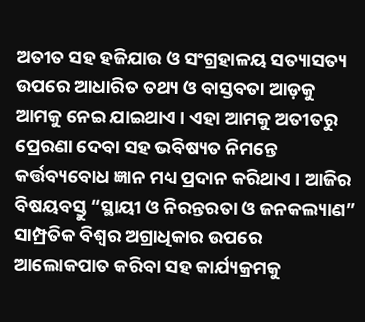ଅତୀତ ସହ ହଜିଯାଉ ଓ ସଂଗ୍ରହାଳୟ ସତ୍ୟାସତ୍ୟ ଉପରେ ଆଧାରିତ ତଥ୍ୟ ଓ ବାସ୍ତବତା ଆଡ଼କୁ ଆମକୁ ନେଇ ଯାଇଥାଏ । ଏହା ଆମକୁ ଅତୀତରୁ ପ୍ରେରଣା ଦେବା ସହ ଭବିଷ୍ୟତ ନିମନ୍ତେ କର୍ତ୍ତବ୍ୟବୋଧ ଜ୍ଞାନ ମଧ୍ୟ ପ୍ରଦାନ କରିଥାଏ । ଆଜିର ବିଷୟବସ୍ତୁ “ସ୍ଥାୟୀ ଓ ନିରନ୍ତରତା ଓ ଜନକଲ୍ୟାଣ” ସାମ୍ପ୍ରତିକ ବିଶ୍ୱର ଅଗ୍ରାଧିକାର ଉପରେ ଆଲୋକପାତ କରିବା ସହ କାର୍ଯ୍ୟକ୍ରମକୁ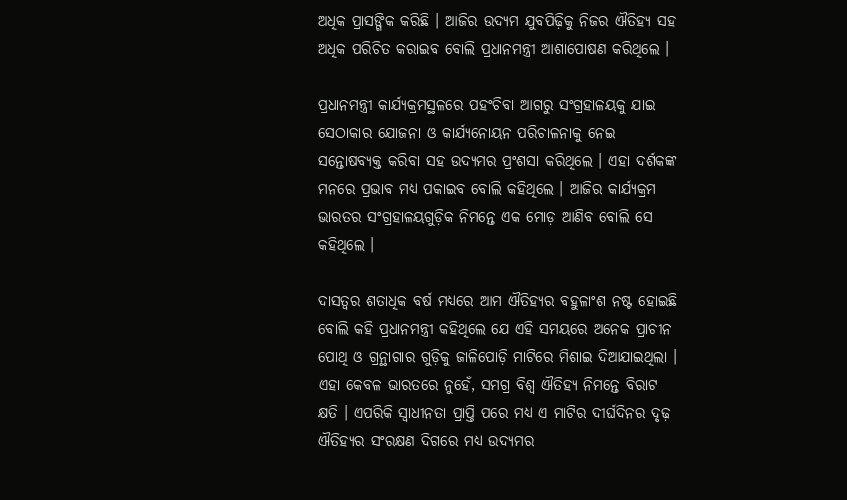ଅଧିକ ପ୍ରାସଙ୍ଗିକ କରିଛି । ଆଜିର ଉଦ୍ୟମ ଯୁବପିଢ଼ିକୁ ନିଜର ଐତିହ୍ୟ ସହ ଅଧିକ ପରିଚିତ କରାଇବ ବୋଲି ପ୍ରଧାନମନ୍ତ୍ରୀ ଆଶାପୋଷଣ କରିଥିଲେ ।

ପ୍ରଧାନମନ୍ତ୍ରୀ କାର୍ଯ୍ୟକ୍ରମସ୍ଥଳରେ ପହଂଚିବା ଆଗରୁ ସଂଗ୍ରହାଳୟକୁ ଯାଇ ସେଠାକାର ଯୋଜନା ଓ କାର୍ଯ୍ୟନୋୟନ ପରିଚାଳନାକୁ ନେଇ ସନ୍ତୋଷବ୍ୟକ୍ତ କରିବା ସହ ଉଦ୍ୟମର ପ୍ରଂଶସା କରିଥିଲେ । ଏହା ଦର୍ଶକଙ୍କ ମନରେ ପ୍ରଭାବ ମଧ୍ୟ ପକାଇବ ବୋଲି କହିଥିଲେ । ଆଜିର କାର୍ଯ୍ୟକ୍ରମ ଭାରତର ସଂଗ୍ରହାଳୟଗୁଡ଼ିକ ନିମନ୍ତେ ଏକ ମୋଡ଼ ଆଣିବ ବୋଲି ସେ କହିଥିଲେ ।

ଦାସତ୍ୱର ଶତାଧିକ ବର୍ଷ ମଧ୍ୟରେ ଆମ ଐତିହ୍ୟର ବହୁଳାଂଶ ନଷ୍ଟ ହୋଇଛି ବୋଲି କହି ପ୍ରଧାନମନ୍ତ୍ରୀ କହିଥିଲେ ଯେ ଏହି ସମୟରେ ଅନେକ ପ୍ରାଚୀନ ପୋଥି ଓ ଗ୍ରନ୍ଥାଗାର ଗୁଡ଼ିକୁ ଜାଳିପୋଡ଼ି ମାଟିରେ ମିଶାଇ ଦିଆଯାଇଥିଲା । ଏହା କେବଳ ଭାରତରେ ନୁହେଁ, ସମଗ୍ର ବିଶ୍ୱ ଐତିହ୍ୟ ନିମନ୍ତେ ବିରାଟ କ୍ଷତି । ଏପରିକି ସ୍ୱାଧୀନତା ପ୍ରାପ୍ତି ପରେ ମଧ୍ୟ ଏ ମାଟିର ଦୀର୍ଘଦିନର ଦୃଢ଼ ଐତିହ୍ୟର ସଂରକ୍ଷଣ ଦିଗରେ ମଧ୍ୟ ଉଦ୍ୟମର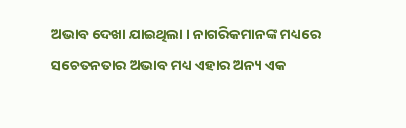ଅଭାବ ଦେଖା ଯାଇଥିଲା । ନାଗରିକମାନଙ୍କ ମଧ୍ୟରେ ସଚେତନତାର ଅଭାବ ମଧ୍ୟ ଏହାର ଅନ୍ୟ ଏକ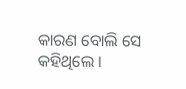କାରଣ ବୋଲି ସେ କହିଥିଲେ ।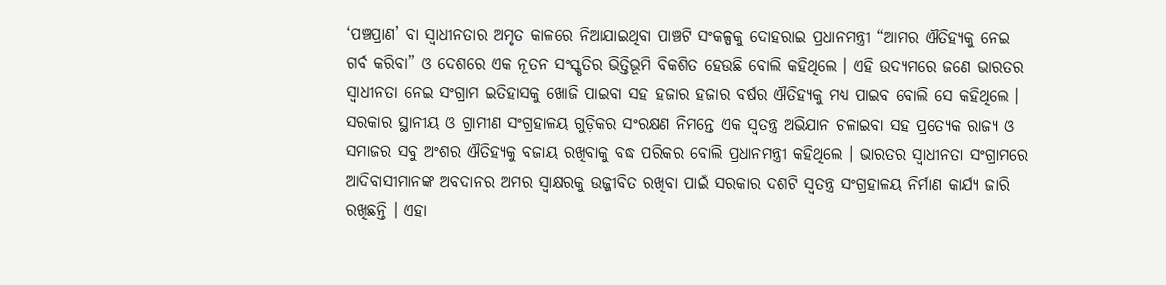‘ପଞ୍ଚପ୍ରାଣ’ ବା ସ୍ୱାଧୀନତାର ଅମୃତ କାଳରେ ନିଆଯାଇଥିବା ପାଞ୍ଚଟି ସଂକଳ୍ପକୁ ଦୋହରାଇ ପ୍ରଧାନମନ୍ତ୍ରୀ “ଆମର ଐତିହ୍ୟକୁ ନେଇ ଗର୍ବ କରିବା” ଓ ଦେଶରେ ଏକ ନୂତନ ସଂସ୍କୃତିର ଭିତ୍ତିଭୂମି ବିକଶିତ ହେଉଛି ବୋଲି କହିଥିଲେ । ଏହି ଉଦ୍ୟମରେ ଜଣେ ଭାରତର ସ୍ୱାଧୀନତା ନେଇ ସଂଗ୍ରାମ ଇତିହାସକୁ ଖୋଜି ପାଇବା ସହ ହଜାର ହଜାର ବର୍ଷର ଐତିହ୍ୟକୁ ମଧ୍ୟ ପାଇବ ବୋଲି ସେ କହିଥିଲେ । ସରକାର ସ୍ଥାନୀୟ ଓ ଗ୍ରାମୀଣ ସଂଗ୍ରହାଳୟ ଗୁଡ଼ିକର ସଂରକ୍ଷଣ ନିମନ୍ତେ ଏକ ସ୍ୱତନ୍ତ୍ର ଅଭିଯାନ ଚଳାଇବା ସହ ପ୍ରତ୍ୟେକ ରାଜ୍ୟ ଓ ସମାଜର ସବୁ ଅଂଶର ଐତିହ୍ୟକୁ ବଜାୟ ରଖିବାକୁ ବଦ୍ଧ ପରିକର ବୋଲି ପ୍ରଧାନମନ୍ତ୍ରୀ କହିଥିଲେ । ଭାରତର ସ୍ୱାଧୀନତା ସଂଗ୍ରାମରେ ଆଦିବାସୀମାନଙ୍କ ଅବଦାନର ଅମର ସ୍ୱାକ୍ଷରକୁ ଉଜ୍ଜୀବିତ ରଖିବା ପାଇଁ ସରକାର ଦଶଟି ସ୍ୱତନ୍ତ୍ର ସଂଗ୍ରହାଳୟ ନିର୍ମାଣ କାର୍ଯ୍ୟ ଜାରି ରଖିଛନ୍ତି । ଏହା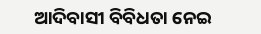ଆଦିବାସୀ ବିବିଧତା ନେଇ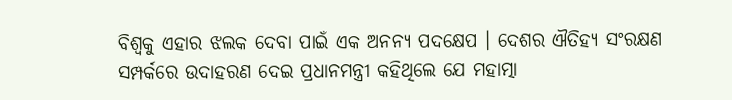ବିଶ୍ୱକୁ ଏହାର ଝଲକ ଦେବା ପାଇଁ ଏକ ଅନନ୍ୟ ପଦକ୍ଷେପ । ଦେଶର ଐତିହ୍ୟ ସଂରକ୍ଷଣ ସମ୍ପର୍କରେ ଉଦାହରଣ ଦେଇ ପ୍ରଧାନମନ୍ତ୍ରୀ କହିଥିଲେ ଯେ ମହାତ୍ମା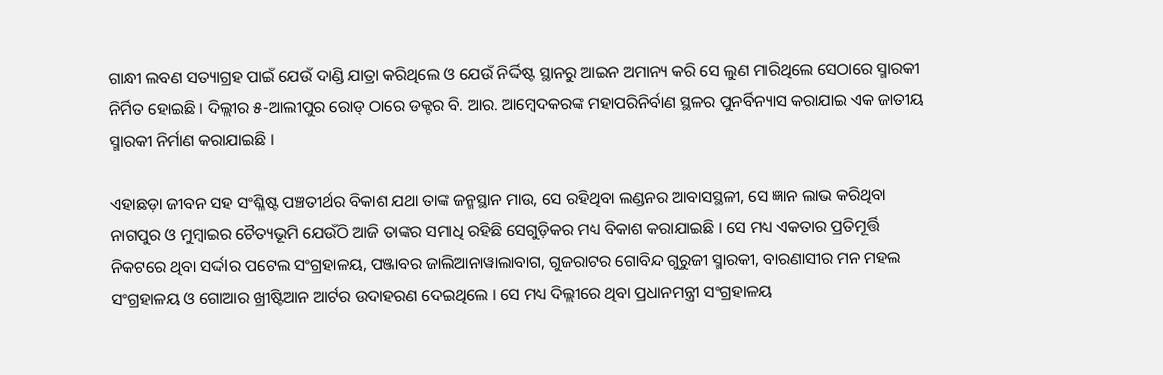ଗାନ୍ଧୀ ଲବଣ ସତ୍ୟାଗ୍ରହ ପାଇଁ ଯେଉଁ ଦାଣ୍ଡି ଯାତ୍ରା କରିଥିଲେ ଓ ଯେଉଁ ନିର୍ଦ୍ଦିଷ୍ଟ ସ୍ଥାନରୁ ଆଇନ ଅମାନ୍ୟ କରି ସେ ଲୁଣ ମାରିଥିଲେ ସେଠାରେ ସ୍ମାରକୀ ନିର୍ମିତ ହୋଇଛି । ଦିଲ୍ଲୀର ୫-ଆଲୀପୁର ରୋଡ୍ ଠାରେ ଡକ୍ଟର ବି. ଆର. ଆମ୍ବେଦକରଙ୍କ ମହାପରିନିର୍ବାଣ ସ୍ଥଳର ପୁନର୍ବିନ୍ୟାସ କରାଯାଇ ଏକ ଜାତୀୟ ସ୍ମାରକୀ ନିର୍ମାଣ କରାଯାଇଛି ।

ଏହାଛଡ଼ା ଜୀବନ ସହ ସଂଶ୍ଳିଷ୍ଟ ପଞ୍ଚତୀର୍ଥର ବିକାଶ ଯଥା ତାଙ୍କ ଜନ୍ମସ୍ଥାନ ମାଉ, ସେ ରହିଥିବା ଲଣ୍ଡନର ଆବାସସ୍ଥଳୀ, ସେ ଜ୍ଞାନ ଲାଭ କରିଥିବା ନାଗପୁର ଓ ମୁମ୍ବାଇର ଚୈତ୍ୟଭୂମି ଯେଉଁଠି ଆଜି ତାଙ୍କର ସମାଧି ରହିଛି ସେଗୁଡ଼ିକର ମଧ୍ୟ ବିକାଶ କରାଯାଇଛି । ସେ ମଧ୍ୟ ଏକତାର ପ୍ରତିମୂର୍ତ୍ତି ନିକଟରେ ଥିବା ସର୍ଦ୍ଦlର ପଟେଲ ସଂଗ୍ରହାଳୟ, ପଞ୍ଜାବର ଜାଲିଆନାୱାଲାବାଗ, ଗୁଜରାଟର ଗୋବିନ୍ଦ ଗୁରୁଜୀ ସ୍ମାରକୀ, ବାରଣାସୀର ମନ ମହଲ ସଂଗ୍ରହାଳୟ ଓ ଗୋଆର ଖ୍ରୀଷ୍ଟିଆନ ଆର୍ଟର ଉଦାହରଣ ଦେଇଥିଲେ । ସେ ମଧ୍ୟ ଦିଲ୍ଲୀରେ ଥିବା ପ୍ରଧାନମନ୍ତ୍ରୀ ସଂଗ୍ରହାଳୟ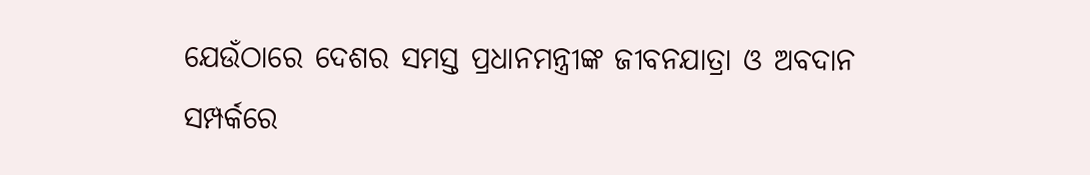ଯେଉଁଠାରେ ଦେଶର ସମସ୍ତ ପ୍ରଧାନମନ୍ତ୍ରୀଙ୍କ ଜୀବନଯାତ୍ରା ଓ ଅବଦାନ ସମ୍ପର୍କରେ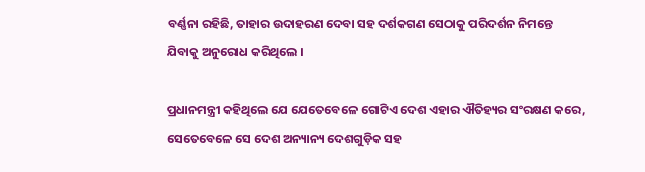ବର୍ଣ୍ଣନା ରହିଛି, ତାହାର ଉଦାହରଣ ଦେବା ସହ ଦର୍ଶକଗଣ ସେଠାକୁ ପରିଦର୍ଶନ ନିମନ୍ତେ ଯିବାକୁ ଅନୁରୋଧ କରିଥିଲେ ।

ପ୍ରଧାନମନ୍ତ୍ରୀ କହିଥିଲେ ଯେ ଯେତେବେଳେ ଗୋଟିଏ ଦେଶ ଏହାର ଐତିହ୍ୟର ସଂରକ୍ଷଣ କରେ, ସେତେବେଳେ ସେ ଦେଶ ଅନ୍ୟାନ୍ୟ ଦେଶଗୁଡ଼ିକ ସହ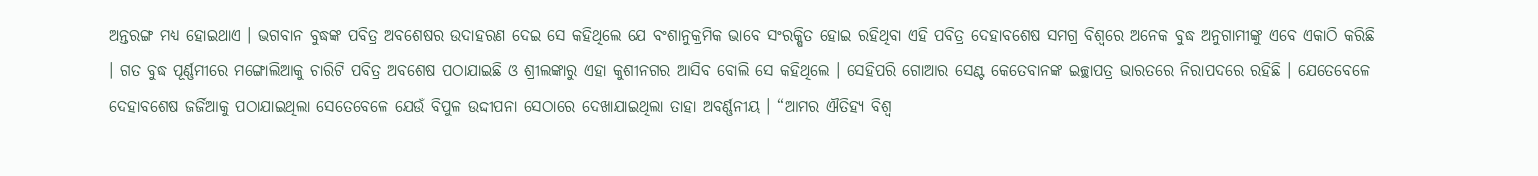ଅନ୍ତରଙ୍ଗ ମଧ୍ୟ ହୋଇଥାଏ । ଭଗବାନ ବୁଦ୍ଧଙ୍କ ପବିତ୍ର ଅବଶେଷର ଉଦାହରଣ ଦେଇ ସେ କହିଥିଲେ ଯେ ବଂଶାନୁକ୍ରମିକ ଭାବେ ସଂରକ୍ଷିତ ହୋଇ ରହିଥିବା ଏହି ପବିତ୍ର ଦେହାବଶେଷ ସମଗ୍ର ବିଶ୍ୱରେ ଅନେକ ବୁଦ୍ଧ ଅନୁଗାମୀଙ୍କୁ ଏବେ ଏକାଠି କରିଛି । ଗତ ବୁଦ୍ଧ ପୂର୍ଣ୍ଣମୀରେ ମଙ୍ଗୋଲିଆକୁ ଚାରିଟି ପବିତ୍ର ଅବଶେଷ ପଠାଯାଇଛି ଓ ଶ୍ରୀଲଙ୍କାରୁ ଏହା କୁଶୀନଗର ଆସିବ ବୋଲି ସେ କହିଥିଲେ । ସେହିପରି ଗୋଆର ସେଣ୍ଟ କେତେବାନଙ୍କ ଇଚ୍ଛାପତ୍ର ଭାରତରେ ନିରାପଦରେ ରହିଛି । ଯେତେବେଳେ ଦେହାବଶେଷ ଜର୍ଜିଆକୁ ପଠାଯାଇଥିଲା ସେତେବେଳେ ଯେଉଁ ବିପୁଳ ଉଦ୍ଦୀପନା ସେଠାରେ ଦେଖାଯାଇଥିଲା ତାହା ଅବର୍ଣ୍ଣନୀୟ । “ଆମର ଐତିହ୍ୟ ବିଶ୍ୱ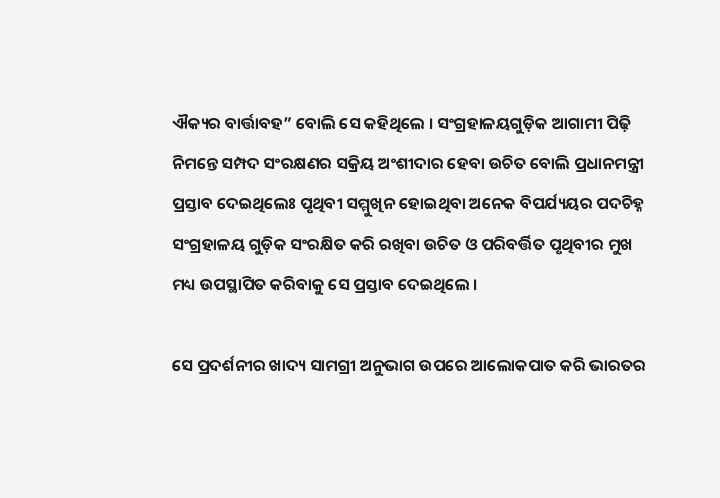ଐକ୍ୟର ବାର୍ତ୍ତାବହ” ବୋଲି ସେ କହିଥିଲେ । ସଂଗ୍ରହାଳୟଗୁଡ଼ିକ ଆଗାମୀ ପିଢ଼ି ନିମନ୍ତେ ସମ୍ପଦ ସଂରକ୍ଷଣର ସକ୍ରିୟ ଅଂଶୀଦାର ହେବା ଉଚିତ ବୋଲି ପ୍ରଧାନମନ୍ତ୍ରୀ ପ୍ରସ୍ତାବ ଦେଇଥିଲେଃ ପୃଥିବୀ ସମ୍ମୁଖିନ ହୋଇଥିବା ଅନେକ ବିପର୍ଯ୍ୟୟର ପଦଚିହ୍ନ ସଂଗ୍ରହାଳୟ ଗୁଡ଼ିକ ସଂରକ୍ଷିତ କରି ରଖିବା ଉଚିତ ଓ ପରିବର୍ତ୍ତିତ ପୃଥିବୀର ମୁଖ ମଧ୍ୟ ଉପସ୍ଥାପିତ କରିବାକୁ ସେ ପ୍ରସ୍ତାବ ଦେଇଥିଲେ ।

ସେ ପ୍ରଦର୍ଶନୀର ଖାଦ୍ୟ ସାମଗ୍ରୀ ଅନୁଭାଗ ଉପରେ ଆଲୋକପାତ କରି ଭାରତର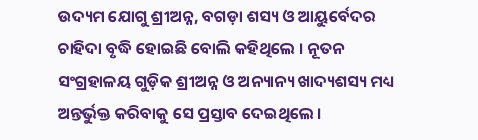ଉଦ୍ୟମ ଯୋଗୁ ଶ୍ରୀଅନ୍ନ, ବଗଡ଼ା ଶସ୍ୟ ଓ ଆୟୁର୍ବେଦର ଚାହିଦା ବୃଦ୍ଧି ହୋଇଛି ବୋଲି କହିଥିଲେ । ନୂତନ ସଂଗ୍ରହାଳୟ ଗୁଡ଼ିକ ଶ୍ରୀଅନ୍ନ ଓ ଅନ୍ୟାନ୍ୟ ଖାଦ୍ୟଶସ୍ୟ ମଧ୍ୟ ଅନ୍ତର୍ଭୁକ୍ତ କରିବାକୁ ସେ ପ୍ରସ୍ତାବ ଦେଇଥିଲେ ।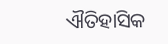ଐତିହାସିକ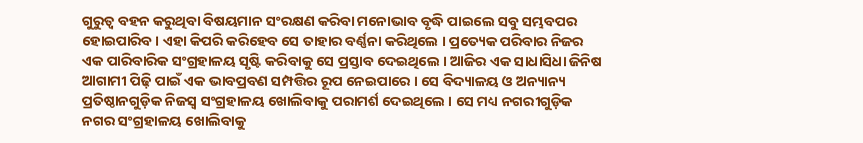ଗୁରୁତ୍ୱ ବହନ କରୁଥିବା ବିଷୟମାନ ସଂରକ୍ଷଣ କରିବା ମନୋଭାବ ବୃଦ୍ଧି ପାଇଲେ ସବୁ ସମ୍ଭବପର ହୋଇପାରିବ । ଏହା କିପରି କରିହେବ ସେ ତାହାର ବର୍ଣ୍ଣନା କରିଥିଲେ । ପ୍ରତ୍ୟେକ ପରିବାର ନିଜର ଏକ ପାରିବାରିକ ସଂଗ୍ରହାଳୟ ସୃଷ୍ଟି କରିବାକୁ ସେ ପ୍ରସ୍ତାବ ଦେଇଥିଲେ । ଆଜିର ଏକ ସାଧାସିଧା ଜିନିଷ ଆଗାମୀ ପିଢ଼ି ପାଇଁ ଏକ ଭାବପ୍ରବଣ ସମ୍ପତ୍ତିର ରୂପ ନେଇପାରେ । ସେ ବିଦ୍ୟାଳୟ ଓ ଅନ୍ୟାନ୍ୟ ପ୍ରତିଷ୍ଠାନଗୁଡ଼ିକ ନିଜସ୍ୱ ସଂଗ୍ରହାଳୟ ଖୋଲିବାକୁ ପରାମର୍ଶ ଦେଇଥିଲେ । ସେ ମଧ୍ୟ ନଗରୀଗୁଡ଼ିକ ନଗର ସଂଗ୍ରହାଳୟ ଖୋଲିବାକୁ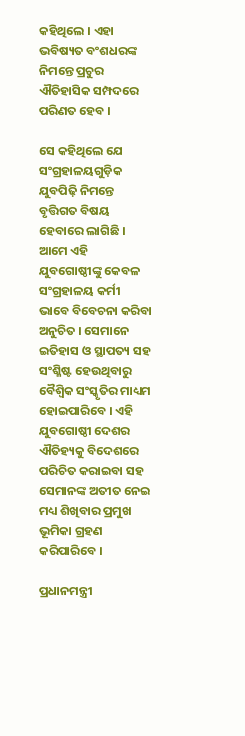କହିଥିଲେ । ଏହା ଭବିଷ୍ୟତ ବଂଶଧରଙ୍କ ନିମନ୍ତେ ପ୍ରଚୁର ଐତିହାସିକ ସମ୍ପଦରେ ପରିଣତ ହେବ ।

ସେ କହିଥିଲେ ଯେ ସଂଗ୍ରହାଳୟଗୁଡ଼ିକ ଯୁବପିଢ଼ି ନିମନ୍ତେ ବୃତ୍ତିଗତ ବିଷୟ ହେବାରେ ଲାଗିଛି । ଆମେ ଏହି ଯୁବଗୋଷ୍ଠୀଙ୍କୁ କେବଳ ସଂଗ୍ରହାଳୟ କର୍ମୀ ଭାବେ ବିବେଚନା କରିବା ଅନୁଚିତ । ସେମାନେ ଇତିହାସ ଓ ସ୍ଥାପତ୍ୟ ସହ ସଂଶ୍ଳିଷ୍ଟ ହେଉଥିବାରୁ ବୈଶ୍ୱିକ ସଂସ୍କୃତିର ମାଧ୍ୟମ ହୋଇପାରିବେ । ଏହି ଯୁବଗୋଷ୍ଠୀ ଦେଶର ଐତିହ୍ୟକୁ ବିଦେଶରେ ପରିଚିତ କରାଇବା ସହ ସେମାନଙ୍କ ଅତୀତ ନେଇ ମଧ୍ୟ ଶିଖିବାର ପ୍ରମୁଖ ଭୂମିକା ଗ୍ରହଣ କରିପାରିବେ ।

ପ୍ରଧାନମନ୍ତ୍ରୀ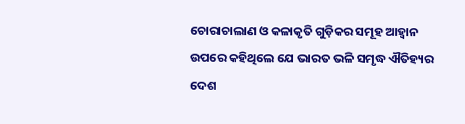ଚୋରାଚାଲାଣ ଓ କଳାକୃତି ଗୁଡ଼ିକର ସମୂହ ଆହ୍ୱାନ ଉପରେ କହିଥିଲେ ଯେ ଭାରତ ଭଳି ସମୃଦ୍ଧ ଐତିହ୍ୟର ଦେଶ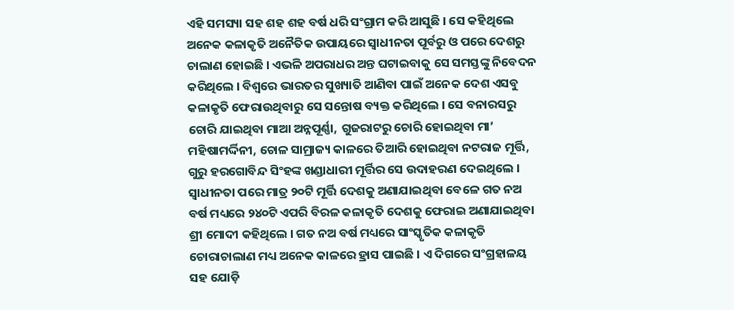ଏହି ସମସ୍ୟା ସହ ଶହ ଶହ ବର୍ଷ ଧରି ସଂଗ୍ରାମ କରି ଆସୁଛି । ସେ କହିଥିଲେ ଅନେକ କଳାକୃତି ଅନୈତିକ ଉପାୟରେ ସ୍ୱାଧୀନତା ପୂର୍ବରୁ ଓ ପରେ ଦେଶରୁ ଚାଲାଣ ହୋଇଛି । ଏଭଳି ଅପରାଧର ଅନ୍ତ ଘଟାଇବାକୁ ସେ ସମସ୍ତଙ୍କୁ ନିବେଦନ କରିଥିଲେ । ବିଶ୍ୱରେ ଭାରତର ସୁଖ୍ୟାତି ଆଣିବା ପାଇଁ ଅନେକ ଦେଶ ଏସବୁ କଳାକୃତି ଫେରାଉଥିବାରୁ ସେ ସନ୍ତୋଷ ବ୍ୟକ୍ତ କରିଥିଲେ । ସେ ବନାରସରୁ ଚୋରି ଯାଇଥିବା ମାଆ ଅନ୍ନପୂର୍ଣ୍ଣା, ଗୁଜରାଟରୁ ଚୋରି ହୋଇଥିବା ମା’ ମହିଷାମର୍ଦ୍ଦିନୀ, ଚୋଳ ସାମ୍ରାଜ୍ୟ କାଳରେ ତିଆରି ହୋଇଥିବା ନଟରାଜ ମୂର୍ତ୍ତି, ଗୁରୁ ହରଗୋବିନ୍ଦ ସିଂହଙ୍କ ଖଣ୍ଡାଧାରୀ ମୂର୍ତ୍ତିର ସେ ଉଦାହରଣ ଦେଇଥିଲେ । ସ୍ୱାଧୀନତା ପରେ ମାତ୍ର ୨୦ଟି ମୂର୍ତ୍ତି ଦେଶକୁ ଅଣାଯାଇଥିବା ବେଳେ ଗତ ନଅ ବର୍ଷ ମଧ୍ୟରେ ୨୪୦ଟି ଏପରି ବିରଳ କଳାକୃତି ଦେଶକୁ ଫେରାଇ ଅଣାଯାଇଥିବା ଶ୍ରୀ ମୋଦୀ କହିଥିଲେ । ଗତ ନଅ ବର୍ଷ ମଧ୍ୟରେ ସାଂସ୍କୃତିକ କଳାକୃତି ଚୋରାଚାଲାଣ ମଧ୍ୟ ଅନେକ କାଳରେ ହ୍ରାସ ପାଇଛି । ଏ ଦିଗରେ ସଂଗ୍ରହାଳୟ ସହ ଯୋଡ଼ି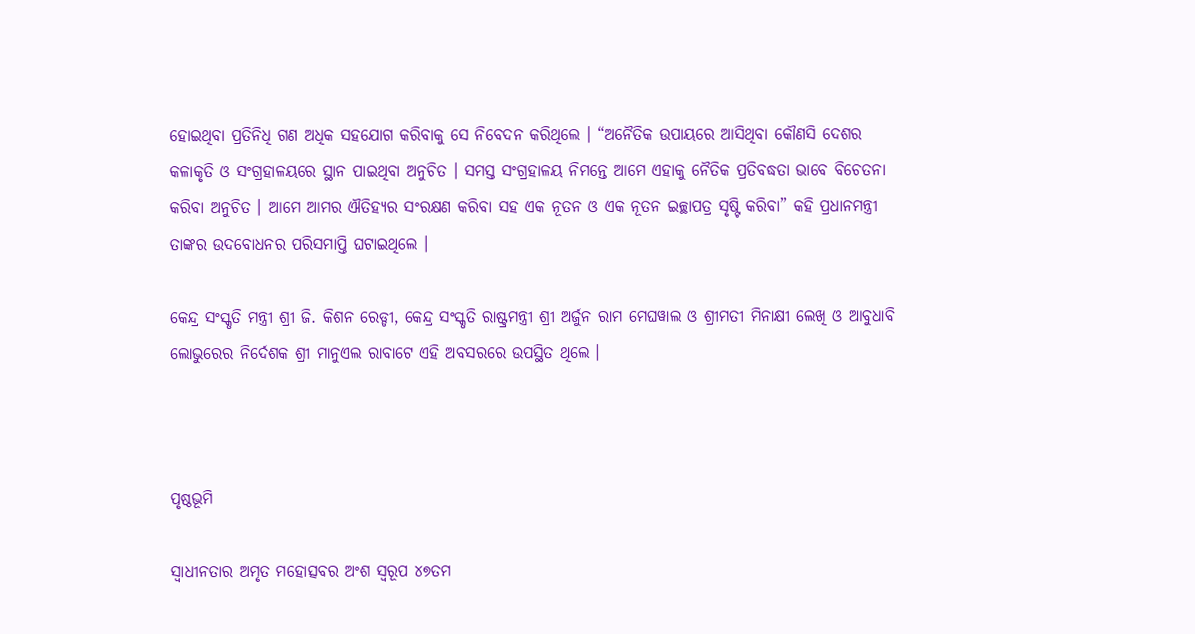ହୋଇଥିବା ପ୍ରତିନିଧି ଗଣ ଅଧିକ ସହଯୋଗ କରିବାକୁ ସେ ନିବେଦନ କରିଥିଲେ । “ଅନୈତିକ ଉପାୟରେ ଆସିଥିବା କୌଣସି ଦେଶର କଳାକୃତି ଓ ସଂଗ୍ରହାଳୟରେ ସ୍ଥାନ ପାଇଥିବା ଅନୁଚିତ । ସମସ୍ତ ସଂଗ୍ରହାଳୟ ନିମନ୍ତେ ଆମେ ଏହାକୁ ନୈତିକ ପ୍ରତିବଦ୍ଧତା ଭାବେ ବିଚେତନା କରିବା ଅନୁଚିତ । ଆମେ ଆମର ଐତିହ୍ୟର ସଂରକ୍ଷଣ କରିବା ସହ ଏକ ନୂତନ ଓ ଏକ ନୂତନ ଇଚ୍ଛାପତ୍ର ସୃଷ୍ଟି କରିବା” କହି ପ୍ରଧାନମନ୍ତ୍ରୀ ତାଙ୍କର ଉଦବୋଧନର ପରିସମାପ୍ତି ଘଟାଇଥିଲେ ।

କେନ୍ଦ୍ର ସଂସ୍କୃତି ମନ୍ତ୍ରୀ ଶ୍ରୀ ଜି. କିଶନ ରେଡ୍ଡୀ, କେନ୍ଦ୍ର ସଂସ୍କୃତି ରାଷ୍ଟ୍ରମନ୍ତ୍ରୀ ଶ୍ରୀ ଅର୍ଜୁନ ରାମ ମେଘୱାଲ ଓ ଶ୍ରୀମତୀ ମିନାକ୍ଷୀ ଲେଖି ଓ ଆବୁଧାବି ଲୋଭୁରେର ନିର୍ଦେଶକ ଶ୍ରୀ ମାନୁଏଲ ରାବାଟେ ଏହି ଅବସରରେ ଉପସ୍ଥିତ ଥିଲେ ।



ପୃଷ୍ଠଭୂମି

ସ୍ୱାଧୀନତାର ଅମୃତ ମହୋତ୍ସବର ଅଂଶ ସ୍ୱରୂପ ୪୭ତମ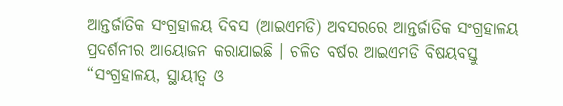ଆନ୍ତର୍ଜାତିକ ସଂଗ୍ରହାଳୟ ଦିବସ (ଆଇଏମଡି) ଅବସରରେ ଆନ୍ତର୍ଜାତିକ ସଂଗ୍ରହାଳୟ ପ୍ରଦର୍ଶନୀର ଆୟୋଜନ କରାଯାଇଛି । ଚଳିତ ବର୍ଷର ଆଇଏମଡି ବିଷୟବସ୍ତୁ “ସଂଗ୍ରହାଳୟ, ସ୍ଥାୟୀତ୍ୱ ଓ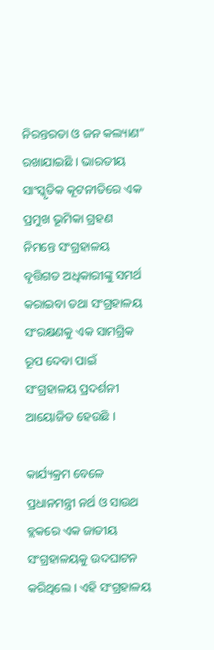ନିରନ୍ତରତା ଓ ଜନ କଲ୍ୟାଣ” ରଖାଯାଇଛି । ଭାରତୀୟ ସାଂସ୍କୃତିକ କୂଟନୀତିରେ ଏକ ପ୍ରମୁଖ ଭୂମିକା ଗ୍ରହଣ ନିମନ୍ତେ ସଂଗ୍ରହାଳୟ ବୃତ୍ତିଗତ ଅଧିକାରୀଙ୍କୁ ସମର୍ଥ କରାଇବା ତଥା ସଂଗ୍ରହାଳୟ ସଂରକ୍ଷଣକୁ ଏକ ସାମଗ୍ରିକ ରୂପ ଦେବା ପାଇଁ ସଂଗ୍ରହାଳୟ ପ୍ରଦର୍ଶନୀ ଆୟୋଜିତ ହେଉଛି ।

କାର୍ଯ୍ୟକ୍ରମ ବେଳେ ପ୍ରଧାନମନ୍ତ୍ରୀ ନର୍ଥ ଓ ସାଉଥ ବ୍ଲକରେ ଏକ ଜାତୀୟ ସଂଗ୍ରହାଳୟକୁ ଉଦଘାଟନ କରିଥିଲେ । ଏହି ସଂଗ୍ରହାଳୟ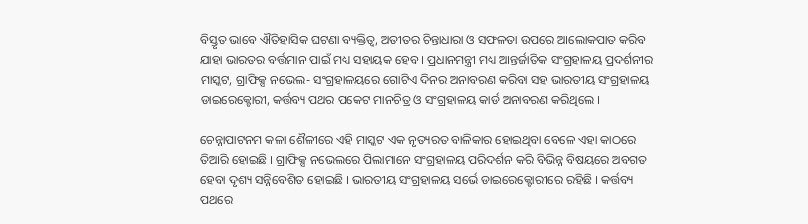ବିସ୍ତୃତ ଭାବେ ଐତିହାସିକ ଘଟଣା ବ୍ୟକ୍ତିତ୍ୱ, ଅତୀତର ଚିନ୍ତାଧାରା ଓ ସଫଳତା ଉପରେ ଆଲୋକପାତ କରିବ ଯାହା ଭାରତର ବର୍ତ୍ତମାନ ପାଇଁ ମଧ୍ୟ ସହାୟକ ହେବ । ପ୍ରଧାନମନ୍ତ୍ରୀ ମଧ୍ୟ ଆନ୍ତର୍ଜାତିକ ସଂଗ୍ରହାଳୟ ପ୍ରଦର୍ଶନୀର ମାସ୍କଟ, ଗ୍ରାଫିକ୍ସ ନଭେଲ- ସଂଗ୍ରହାଳୟରେ ଗୋଟିଏ ଦିନର ଅନାବରଣ କରିବା ସହ ଭାରତୀୟ ସଂଗ୍ରହାଳୟ ଡାଇରେକ୍ଟୋରୀ, କର୍ତ୍ତବ୍ୟ ପଥର ପକେଟ ମାନଚିତ୍ର ଓ ସଂଗ୍ରହାଳୟ କାର୍ଡ ଅନାବରଣ କରିଥିଲେ ।

ଚେନ୍ନାପାଟନମ କଳା ଶୈଳୀରେ ଏହି ମାସ୍କଟ ଏକ ନୃତ୍ୟରତ ବାଳିକାର ହୋଇଥିବା ବେଳେ ଏହା କାଠରେ ତିଆରି ହୋଇଛି । ଗ୍ରାଫିକ୍ସ ନଭେଲରେ ପିଲାମାନେ ସଂଗ୍ରହାଳୟ ପରିଦର୍ଶନ କରି ବିଭିନ୍ନ ବିଷୟରେ ଅବଗତ ହେବା ଦୃଶ୍ୟ ସନ୍ନିବେଶିତ ହୋଇଛି । ଭାରତୀୟ ସଂଗ୍ରହାଳୟ ସର୍ଭେ ଡାଇରେକ୍ଟୋରୀରେ ରହିଛି । କର୍ତ୍ତବ୍ୟ ପଥରେ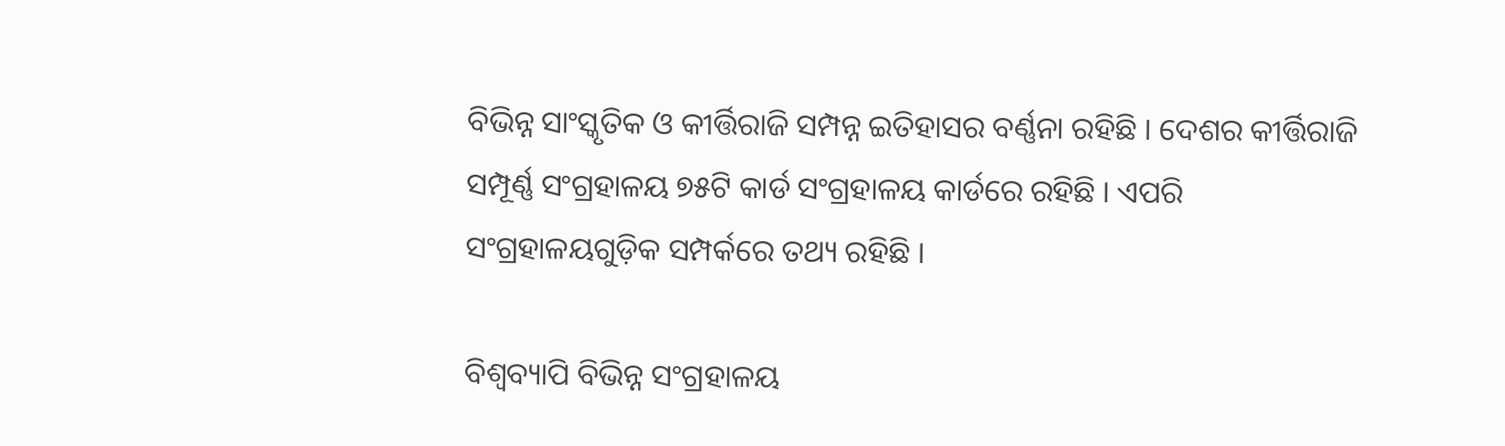ବିଭିନ୍ନ ସାଂସ୍କୃତିକ ଓ କୀର୍ତ୍ତିରାଜି ସମ୍ପନ୍ନ ଇତିହାସର ବର୍ଣ୍ଣନା ରହିଛି । ଦେଶର କୀର୍ତ୍ତିରାଜି ସମ୍ପୂର୍ଣ୍ଣ ସଂଗ୍ରହାଳୟ ୭୫ଟି କାର୍ଡ ସଂଗ୍ରହାଳୟ କାର୍ଡରେ ରହିଛି । ଏପରି ସଂଗ୍ରହାଳୟଗୁଡ଼ିକ ସମ୍ପର୍କରେ ତଥ୍ୟ ରହିଛି ।

ବିଶ୍ୱବ୍ୟାପି ବିଭିନ୍ନ ସଂଗ୍ରହାଳୟ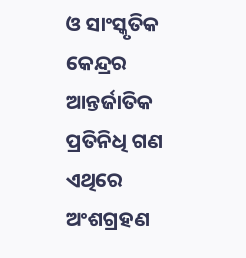ଓ ସାଂସ୍କୃତିକ କେନ୍ଦ୍ରର ଆନ୍ତର୍ଜାତିକ ପ୍ରତିନିଧି ଗଣ ଏଥିରେ ଅଂଶଗ୍ରହଣ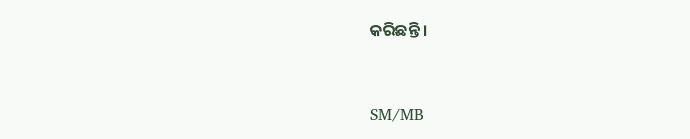କରିଛନ୍ତି ।



SM/MB